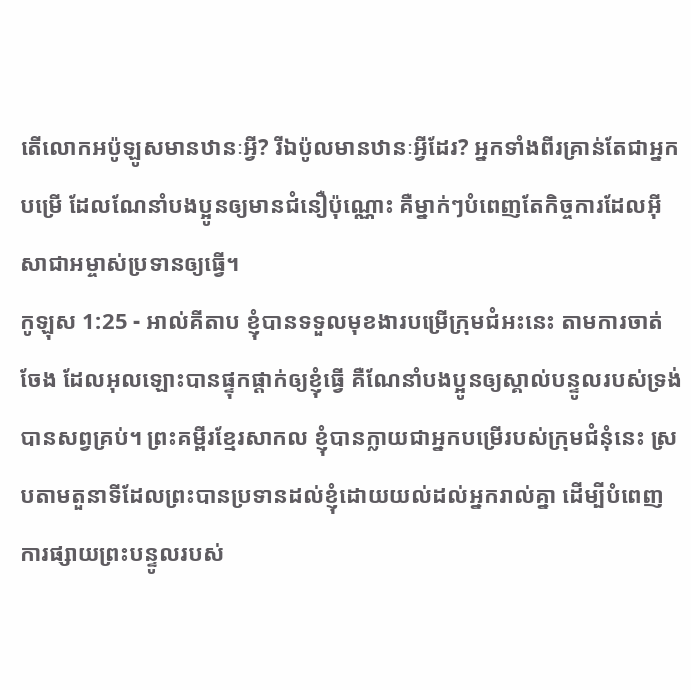តើលោកអប៉ូឡូសមានឋានៈអ្វី? រីឯប៉ូលមានឋានៈអ្វីដែរ? អ្នកទាំងពីរគ្រាន់តែជាអ្នកបម្រើ ដែលណែនាំបងប្អូនឲ្យមានជំនឿប៉ុណ្ណោះ គឺម្នាក់ៗបំពេញតែកិច្ចការដែលអ៊ីសាជាអម្ចាស់ប្រទានឲ្យធ្វើ។
កូឡុស 1:25 - អាល់គីតាប ខ្ញុំបានទទួលមុខងារបម្រើក្រុមជំអះនេះ តាមការចាត់ចែង ដែលអុលឡោះបានផ្ទុកផ្ដាក់ឲ្យខ្ញុំធ្វើ គឺណែនាំបងប្អូនឲ្យស្គាល់បន្ទូលរបស់ទ្រង់បានសព្វគ្រប់។ ព្រះគម្ពីរខ្មែរសាកល ខ្ញុំបានក្លាយជាអ្នកបម្រើរបស់ក្រុមជំនុំនេះ ស្របតាមតួនាទីដែលព្រះបានប្រទានដល់ខ្ញុំដោយយល់ដល់អ្នករាល់គ្នា ដើម្បីបំពេញការផ្សាយព្រះបន្ទូលរបស់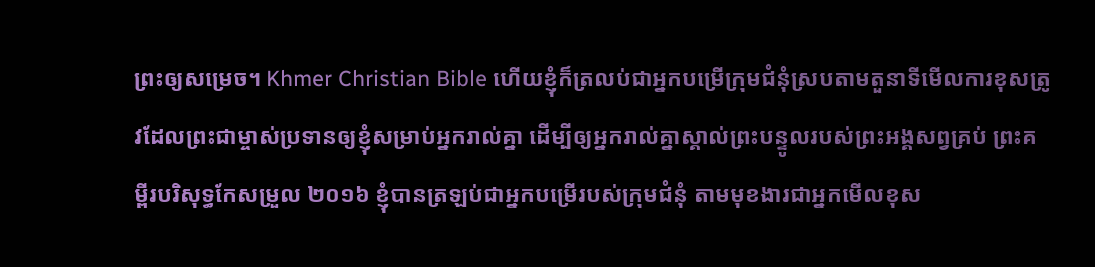ព្រះឲ្យសម្រេច។ Khmer Christian Bible ហើយខ្ញុំក៏ត្រលប់ជាអ្នកបម្រើក្រុមជំនុំស្របតាមតួនាទីមើលការខុសត្រូវដែលព្រះជាម្ចាស់ប្រទានឲ្យខ្ញុំសម្រាប់អ្នករាល់គ្នា ដើម្បីឲ្យអ្នករាល់គ្នាស្គាល់ព្រះបន្ទូលរបស់ព្រះអង្គសព្វគ្រប់ ព្រះគម្ពីរបរិសុទ្ធកែសម្រួល ២០១៦ ខ្ញុំបានត្រឡប់ជាអ្នកបម្រើរបស់ក្រុមជំនុំ តាមមុខងារជាអ្នកមើលខុស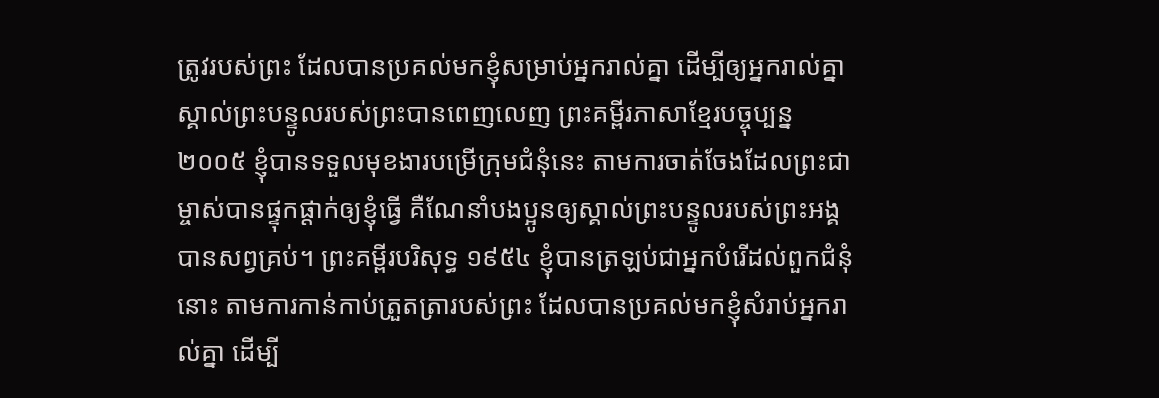ត្រូវរបស់ព្រះ ដែលបានប្រគល់មកខ្ញុំសម្រាប់អ្នករាល់គ្នា ដើម្បីឲ្យអ្នករាល់គ្នាស្គាល់ព្រះបន្ទូលរបស់ព្រះបានពេញលេញ ព្រះគម្ពីរភាសាខ្មែរបច្ចុប្បន្ន ២០០៥ ខ្ញុំបានទទួលមុខងារបម្រើក្រុមជំនុំនេះ តាមការចាត់ចែងដែលព្រះជាម្ចាស់បានផ្ទុកផ្ដាក់ឲ្យខ្ញុំធ្វើ គឺណែនាំបងប្អូនឲ្យស្គាល់ព្រះបន្ទូលរបស់ព្រះអង្គបានសព្វគ្រប់។ ព្រះគម្ពីរបរិសុទ្ធ ១៩៥៤ ខ្ញុំបានត្រឡប់ជាអ្នកបំរើដល់ពួកជំនុំនោះ តាមការកាន់កាប់ត្រួតត្រារបស់ព្រះ ដែលបានប្រគល់មកខ្ញុំសំរាប់អ្នករាល់គ្នា ដើម្បី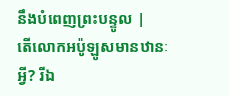នឹងបំពេញព្រះបន្ទូល |
តើលោកអប៉ូឡូសមានឋានៈអ្វី? រីឯ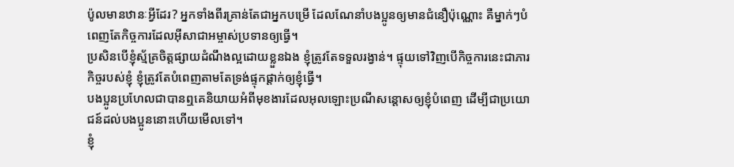ប៉ូលមានឋានៈអ្វីដែរ? អ្នកទាំងពីរគ្រាន់តែជាអ្នកបម្រើ ដែលណែនាំបងប្អូនឲ្យមានជំនឿប៉ុណ្ណោះ គឺម្នាក់ៗបំពេញតែកិច្ចការដែលអ៊ីសាជាអម្ចាស់ប្រទានឲ្យធ្វើ។
ប្រសិនបើខ្ញុំស្ម័គ្រចិត្ដផ្សាយដំណឹងល្អដោយខ្លួនឯង ខ្ញុំត្រូវតែទទួលរង្វាន់។ ផ្ទុយទៅវិញបើកិច្ចការនេះជាភារកិច្ចរបស់ខ្ញុំ ខ្ញុំត្រូវតែបំពេញតាមតែទ្រង់ផ្ទុកផ្ដាក់ឲ្យខ្ញុំធ្វើ។
បងប្អូនប្រហែលជាបានឮគេនិយាយអំពីមុខងារដែលអុលឡោះប្រណីសន្ដោសឲ្យខ្ញុំបំពេញ ដើម្បីជាប្រយោជន៍ដល់បងប្អូននោះហើយមើលទៅ។
ខ្ញុំ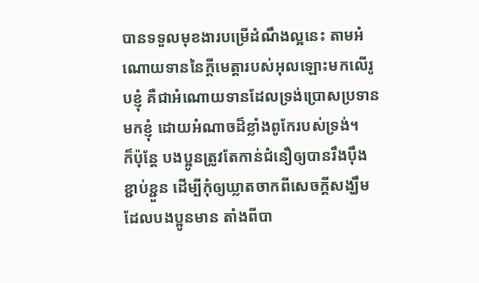បានទទួលមុខងារបម្រើដំណឹងល្អនេះ តាមអំណោយទាននៃក្តីមេត្តារបស់អុលឡោះមកលើរូបខ្ញុំ គឺជាអំណោយទានដែលទ្រង់ប្រោសប្រទានមកខ្ញុំ ដោយអំណាចដ៏ខ្លាំងពូកែរបស់ទ្រង់។
ក៏ប៉ុន្ដែ បងប្អូនត្រូវតែកាន់ជំនឿឲ្យបានរឹងប៉ឹង ខ្ជាប់ខ្ជួន ដើម្បីកុំឲ្យឃ្លាតចាកពីសេចក្ដីសង្ឃឹមដែលបងប្អូនមាន តាំងពីបា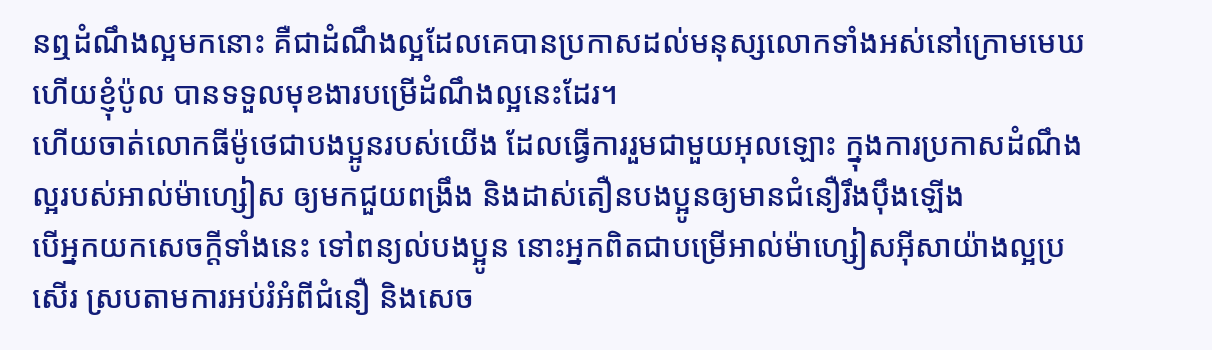នឮដំណឹងល្អមកនោះ គឺជាដំណឹងល្អដែលគេបានប្រកាសដល់មនុស្សលោកទាំងអស់នៅក្រោមមេឃ ហើយខ្ញុំប៉ូល បានទទួលមុខងារបម្រើដំណឹងល្អនេះដែរ។
ហើយចាត់លោកធីម៉ូថេជាបងប្អូនរបស់យើង ដែលធ្វើការរួមជាមួយអុលឡោះ ក្នុងការប្រកាសដំណឹងល្អរបស់អាល់ម៉ាហ្សៀស ឲ្យមកជួយពង្រឹង និងដាស់តឿនបងប្អូនឲ្យមានជំនឿរឹងប៉ឹងឡើង
បើអ្នកយកសេចក្ដីទាំងនេះ ទៅពន្យល់បងប្អូន នោះអ្នកពិតជាបម្រើអាល់ម៉ាហ្សៀសអ៊ីសាយ៉ាងល្អប្រសើរ ស្របតាមការអប់រំអំពីជំនឿ និងសេច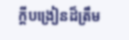ក្ដីបង្រៀនដ៏ត្រឹម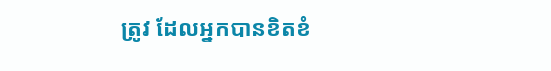ត្រូវ ដែលអ្នកបានខិតខំ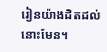រៀនយ៉ាងដិតដល់នោះមែន។